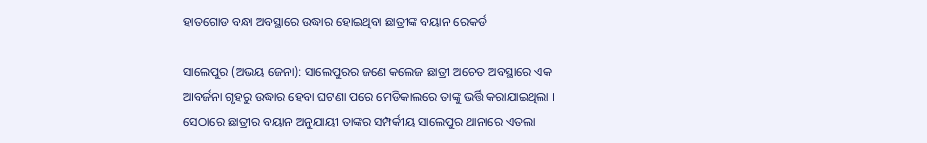ହାତଗୋଡ ବନ୍ଧା ଅବସ୍ଥାରେ ଉଦ୍ଧାର ହୋଇଥିବା ଛାତ୍ରୀଙ୍କ ବୟାନ ରେକର୍ଡ

ସାଲେପୁର (ଅଭୟ ଜେନା): ସାଲେପୁରର ଜଣେ କଲେଜ ଛାତ୍ରୀ ଅଚେତ ଅବସ୍ଥାରେ ଏକ ଆବର୍ଜନା ଗୃହରୁ ଉଦ୍ଧାର ହେବା ଘଟଣା ପରେ ମେଡିକାଲରେ ତାଙ୍କୁ ଭର୍ତ୍ତି କରାଯାଇଥିଲା । ସେଠାରେ ଛାତ୍ରୀର ବୟାନ ଅନୁଯାୟୀ ତାଙ୍କର ସମ୍ପର୍କୀୟ ସାଲେପୁର ଥାନାରେ ଏତଲା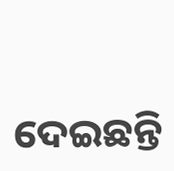ଦେଇଛନ୍ତି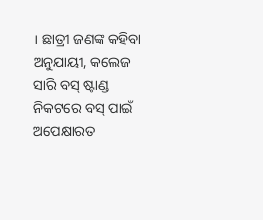। ଛାତ୍ରୀ ଜଣଙ୍କ କହିବା ଅନୁଯାୟୀ, କଲେଜ ସାରି ବସ୍ ଷ୍ଟାଣ୍ଡ ନିକଟରେ ବସ୍ ପାଇଁ ଅପେକ୍ଷାରତ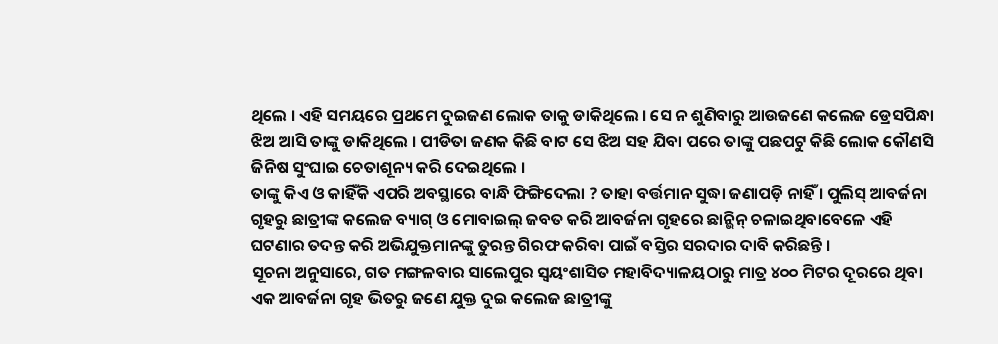ଥିଲେ । ଏହି ସମୟରେ ପ୍ରଥମେ ଦୁଇଜଣ ଲୋକ ତାକୁ ଡାକିଥିଲେ । ସେ ନ ଶୁଣିବାରୁ ଆଉଜଣେ କଲେଜ ଡ୍ରେସପିନ୍ଧା ଝିଅ ଆସି ତାଙ୍କୁ ଡାକିଥିଲେ । ପୀଡିତା ଜଣକ କିଛି ବାଟ ସେ ଝିଅ ସହ ଯିବା ପରେ ତାଙ୍କୁ ପଛପଟୁ କିଛି ଲୋକ କୌଣସି ଜିନିଷ ସୁଂଘାଇ ଚେତାଶୂନ୍ୟ କରି ଦେଇଥିଲେ ।
ତାଙ୍କୁ କିଏ ଓ କାହିଁକି ଏପରି ଅବସ୍ଥାରେ ବାନ୍ଧି ଫିଙ୍ଗିଦେଲା ? ତାହା ବର୍ତ୍ତମାନ ସୁଦ୍ଧା ଜଣାପଡ଼ି ନାହିଁ । ପୁଲିସ୍ ଆବର୍ଜନା ଗୃହରୁ ଛାତ୍ରୀଙ୍କ କଲେଜ ବ୍ୟାଗ୍ ଓ ମୋବାଇଲ୍ ଜବତ କରି ଆବର୍ଜନା ଗୃହରେ ଛାନ୍ଭିନ୍ ଚଳାଇଥିବାବେଳେ ଏହି ଘଟଣାର ତଦନ୍ତ କରି ଅଭିଯୁକ୍ତମାନଙ୍କୁ ତୁରନ୍ତ ଗିରଫ କରିବା ପାଇଁ ବସ୍ତିର ସରଦାର ଦାବି କରିଛନ୍ତି ।
ସୂଚନା ଅନୁସାରେ, ଗତ ମଙ୍ଗଳବାର ସାଲେପୁର ସ୍ୱୟଂଶାସିତ ମହାବିଦ୍ୟାଳୟଠାରୁ ମାତ୍ର ୪୦୦ ମିଟର ଦୂରରେ ଥିବା ଏକ ଆବର୍ଜନା ଗୃହ ଭିତରୁ ଜଣେ ଯୁକ୍ତ ଦୁଇ କଲେଜ ଛାତ୍ରୀଙ୍କୁ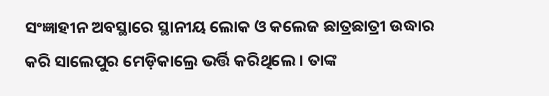ସଂଜ୍ଞାହୀନ ଅବସ୍ଥାରେ ସ୍ଥାନୀୟ ଲୋକ ଓ କଲେଜ ଛାତ୍ରଛାତ୍ରୀ ଉଦ୍ଧାର କରି ସାଲେପୁର ମେଡ଼ିକାଲ୍ରେ ଭର୍ତ୍ତି କରିଥିଲେ । ତାଙ୍କ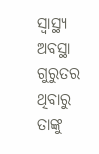ସ୍ୱାସ୍ଥ୍ୟ ଅବସ୍ଥା ଗୁରୁତର ଥିବାରୁ ତାଙ୍କୁ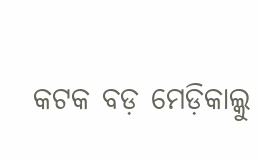କଟକ ବଡ଼ ମେଡ଼ିକାଲ୍କୁ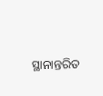ସ୍ଥାନାନ୍ତରିତ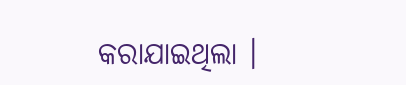କରାଯାଇଥିଲା ।